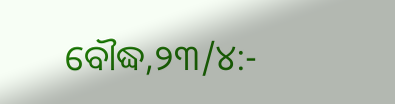ବୌଦ୍ଧ,୨୩/୪:-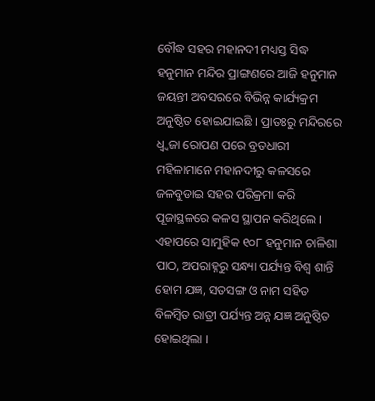ବୌଦ୍ଧ ସହର ମହାନଦୀ ମଧ୍ୟସ୍ତ ସିଦ୍ଧ ହନୁମାନ ମନ୍ଦିର ପ୍ରାଙ୍ଗଣରେ ଆଜି ହନୁମାନ ଜୟନ୍ତୀ ଅବସରରେ ବିଭିନ୍ନ କାର୍ଯ୍ୟକ୍ରମ ଅନୁଷ୍ଠିତ ହୋଇଯାଇଛି । ପ୍ରାତଃରୁ ମନ୍ଦିରରେ ଧ୍ୱ୍ୱଜା ରୋପଣ ପରେ ବ୍ରତଧାରୀ ମହିଳାମାନେ ମହାନଦୀରୁ କଳସରେ ଜଳବୁଡାଇ ସହର ପରିକ୍ରମା କରି ପୂଜାସ୍ଥଳରେ କଳସ ସ୍ଥାପନ କରିଥିଲେ । ଏହାପରେ ସାମୁହିକ ୧୦୮ ହନୁମାନ ଚାଳିଶା ପାଠ, ଅପରାହ୍ନରୁ ସନ୍ଧ୍ୟା ପର୍ଯ୍ୟନ୍ତ ବିଶ୍ୱ ଶାନ୍ତି ହୋମ ଯଜ୍ଞ, ସତସଙ୍ଗ ଓ ନାମ ସହିତ ବିଳମ୍ବିତ ରାତ୍ରୀ ପର୍ଯ୍ୟନ୍ତ ଅନ୍ନ ଯଜ୍ଞ ଅନୁଷ୍ଠିତ ହୋଇଥିଲା ।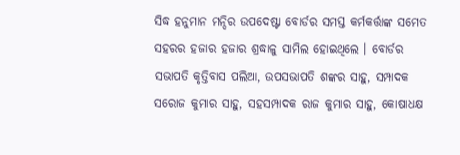ସିଦ୍ଧ ହନୁମାନ ମନ୍ଦିର ଉପଦେଷ୍ଟା ବୋର୍ଡର ସମସ୍ତ କର୍ମକର୍ତ୍ତାଙ୍କ ସମେତ ସହରର ହଜାର ହଜାର ଶ୍ରଦ୍ଧାଳୁ ସାମିଲ ହୋଇଥିଲେ । ବୋର୍ଡର ସଭାପତି କୃତ୍ତିବାସ ପଲିଆ, ଉପସଭାପତି ଶଙ୍କର ସାହୁ, ସମ୍ପାଦକ ସରୋଜ କୁମାର ସାହୁ, ସହସମ୍ପାଦକ ରାଜ କୁମାର ସାହୁ, କୋଷାଧକ୍ଷ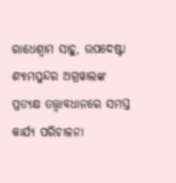ରାଧେଶ୍ୱାମ ସାହୁ, ଉପଦେଷ୍ଟା ଶ୍ୟାମସୁନ୍ଦର ଅଗ୍ରୱାଲଙ୍କ ପ୍ରତ୍ୟକ୍ଷ ତତ୍ତ୍ୱାବଧାନରେ ସମସ୍ତ କାର୍ଯ୍ୟ ପରିଚାଳନା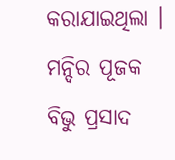କରାଯାଇଥିଲା । ମନ୍ଦିର ପୂଜକ ବିଭୁ ପ୍ରସାଦ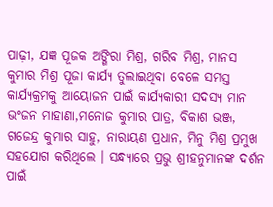ପାଢ଼ୀ, ଯଜ୍ଞ ପୂଜକ ଅଙ୍ଗିରା ମିଶ୍ର, ଗରିବ ମିଶ୍ର, ମାନସ କୁମାର ମିଶ୍ର ପୂଜା କାର୍ଯ୍ୟ ତୁଲାଇଥିବା ବେଳେ ସମସ୍ତ କାର୍ଯ୍ୟକ୍ରମକୁ ଆୟୋଜନ ପାଇଁ କାର୍ଯ୍ୟକାରୀ ସଦସ୍ୟ ମାନ ଭଂଜନ ମାହାଣା,ମନୋଜ କୁମାର ପାତ୍ର, ବିକାଶ ଭଞ୍ଜ, ଗଜେନ୍ଦ୍ର କୁମାର ସାହୁ, ନାରାୟଣ ପ୍ରଧାନ, ମିନୁ ମିଶ୍ର ପ୍ରମୁଖ ସହଯୋଗ କରିଥିଲେ । ସନ୍ଧ୍ୟାରେ ପ୍ରଭୁ ଶ୍ରୀହନୁମାନଙ୍କ ଦର୍ଶନ ପାଇଁ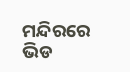ମନ୍ଦିରରେ ଭିଡ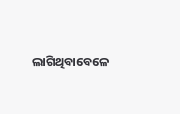ଲାଗିଥିବାବେଳେ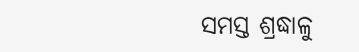ସମସ୍ତ ଶ୍ରଦ୍ଧାଳୁ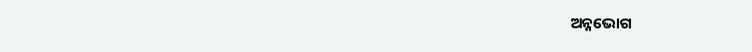ଅନ୍ନଭୋଗ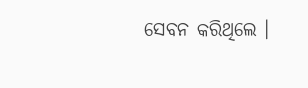ସେବନ କରିଥିଲେ ।